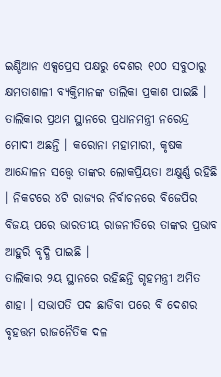ଇଣ୍ଡିଆନ ଏକ୍ସପ୍ରେସ ପକ୍ଷରୁ ଦେଶର ୧୦୦ ସବୁଠାରୁ କ୍ଷମତାଶାଳୀ ବ୍ୟକ୍ତିମାନଙ୍କ ତାଲିକା ପ୍ରକାଶ ପାଇଛି । ତାଲିକାର ପ୍ରଥମ ସ୍ଥାନରେ ପ୍ରଧାନମନ୍ତ୍ରୀ ନରେନ୍ଦ୍ର ମୋଦୀ ଅଛନ୍ତି । କରୋନା ମହାମାରୀ, କୃଷକ ଆନ୍ଦୋଳନ ସତ୍ତ୍ବେ ତାଙ୍କର ଲୋକପ୍ରିୟତା ଅକ୍ଷୁର୍ଣ୍ଣ ରହିଛି । ନିକଟରେ ୪ଟି ରାଜ୍ୟର ନିର୍ବାଚନରେ ବିଜେପିର ବିଜୟ ପରେ ଭାରତୀୟ ରାଜନୀତିରେ ତାଙ୍କର ପ୍ରଭାବ ଆହୁରି ବୃଦ୍ଧି ପାଇଛି ।
ତାଲିକାର ୨ୟ ସ୍ଥାନରେ ରହିଛନ୍ତି ଗୃହମନ୍ତ୍ରୀ ଅମିତ ଶାହା । ସଭାପତି ପଦ ଛାଡିବା ପରେ ବି ଦେଶର ବୃହତ୍ତମ ରାଜନୈତିକ ଦଳ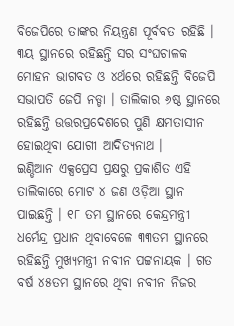ବିଜେପିରେ ତାଙ୍କର ନିୟନ୍ତ୍ରଣ ପୂର୍ବବତ ରହିଛି । ୩ୟ ସ୍ଥାନରେ ରହିଛନ୍ତି ସର ସଂଘଚାଳକ ମୋହନ ଭାଗବତ ଓ ୪ର୍ଥରେ ରହିଛନ୍ତି ବିଜେପି ସଭାପତି ଜେପି ନଡ୍ଡା । ତାଲିକାର ୬ଷ୍ଠ ସ୍ଥାନରେ ରହିଛନ୍ତି ଉତ୍ତରପ୍ରଦେଶରେ ପୁଣି କ୍ଷମତାସୀନ ହୋଇଥିବା ଯୋଗୀ ଆଦିତ୍ୟନାଥ ।
ଇଣ୍ଡିଆନ ଏକ୍ସପ୍ରେସ ପ୍ରକ୍ଷରୁ ପ୍ରକାଶିତ ଏହି ତାଲିକାରେ ମୋଟ ୪ ଜଣ ଓଡ଼ିଆ ସ୍ଥାନ ପାଇଛନ୍ତି । ୧୮ ତମ ସ୍ଥାନରେ କେନ୍ଦ୍ରମନ୍ତ୍ରୀ ଧର୍ମେନ୍ଦ୍ର ପ୍ରଧାନ ଥିବାବେଳେ ୩୩ତମ ସ୍ଥାନରେ ରହିଛନ୍ତି ମୁଖ୍ୟମନ୍ତ୍ରୀ ନବୀନ ପଟ୍ଟନାୟକ । ଗତ ବର୍ଷ ୪୫ତମ ସ୍ଥାନରେ ଥିବା ନବୀନ ନିଜର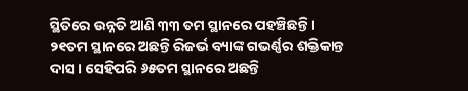ସ୍ଥିତିରେ ଉନ୍ନତି ଆଣି ୩୩ ତମ ସ୍ଥାନରେ ପହଞ୍ଚିଛନ୍ତି । ୨୧ତମ ସ୍ଥାନରେ ଅଛନ୍ତି ରିଜର୍ଭ ବ୍ୟାଙ୍କ ଗଭର୍ଣ୍ଣର ଶକ୍ତିକାନ୍ତ ଦାସ । ସେହିପରି ୬୫ତମ ସ୍ଥାନରେ ଅଛନ୍ତି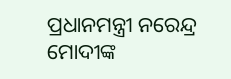ପ୍ରଧାନମନ୍ତ୍ରୀ ନରେନ୍ଦ୍ର ମୋଦୀଙ୍କ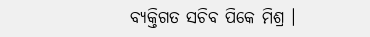ବ୍ୟକ୍ତିଗତ ସଚିବ ପିକେ ମିଶ୍ର ।